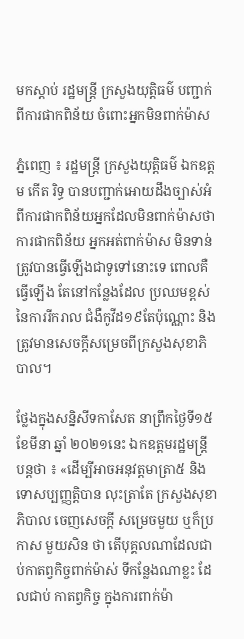មកស្តាប់ រដ្ឋមន្រ្តី ក្រសួងយុត្តិធម៌ បញ្ជាក់ ពីការផាកពិន័យ ចំពោះអ្នកមិនពាក់ម៉ាស

ភ្នំពេញ ៖ រដ្ឋមន្រ្តី ក្រសួងយុត្តិធម៌ ឯកឧត្តម កើត រិទ្ធ បានបញ្ជាក់អោយដឹងច្បាស់អំពីការផាកពិន័យអ្នកដែលមិនពាក់ម៉ាសថា ការផាកពិន័យ អ្នកអត់ពាក់ម៉ាស មិនទាន់ត្រូវបានធ្វើឡើងជាទូទៅនោះទេ ពោលគឺ ធ្វើឡើង តែនៅកន្លែងដែល ប្រឈមខ្ពស់ នៃការរីករាល ជំងឺកូវីដ១៩តែប៉ុណ្ណោះ និង ត្រូវមានសេចក្តីសម្រេចពីក្រសួងសុខាភិបាល។

ថ្លែងក្នុងសន្និសីទកាសែត នាព្រឹកថ្ងៃទី១៥ ខែមីនា ឆ្នាំ ២០២១នេះ ឯកឧត្តមរដ្ឋមន្រ្តី បន្តថា ៖ «ដើម្បីអាចអនុវត្តមាត្រា៥ និងទោសប្បញ្ញត្តិបាន លុះត្រាតែ ក្រសួងសុខាភិបាល ចេញសេចក្តី សម្រេចមួយ ឬក៏ប្រកាស មួយសិន ថា តើបុគ្គលណាដែលជាប់កាតព្វកិច្ចពាក់ម៉ាស់ ទីកន្លែងណាខ្លះ ដែលជាប់ កាតព្វកិច្ច ក្នុងការពាក់ម៉ា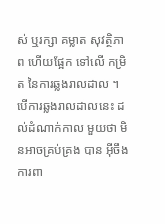ស់ ឬរក្សា គម្លាត សុវត្ថិភាព ហើយផ្អែក ទៅលើ កម្រិត នៃការឆ្លងរាលដាល ។ បើការឆ្លងរាលដាលនេះ ដល់ដំណាក់កាល មួយថា មិនអាចគ្រប់គ្រង បាន អ៊ីចឹងការពា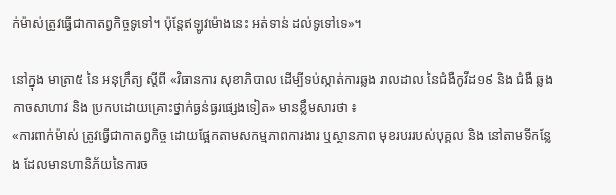ក់ម៉ាស់ត្រូវធ្វើជាកាតព្វកិច្ចទូទៅ។ ប៉ុន្តែឥឡូវម៉ោងនេះ អត់ទាន់ ដល់ទូទៅទេ»។

នៅក្នុង មាត្រា៥ នៃ អនុក្រឹត្យ ស្តីពី «វិធានការ សុខាភិបាល ដើម្បីទប់ស្កាត់ការឆ្លង រាលដាល នៃជំងឺកូវីដ១៩ និង ជំងឺ ឆ្លងកាចសាហាវ និង ប្រកបដោយគ្រោះថ្នាក់ធ្ងន់ធ្ងរផ្សេងទៀត» មានខ្លឹមសារថា ៖
«ការពាក់ម៉ាស់ ត្រូវធ្វើជាកាតព្វកិច្ច ដោយផ្អែកតាមសកម្មភាពការងារ ឬស្ថានភាព មុខរបររបស់បុគ្គល និង នៅតាមទីកន្លែង ដែលមានហានិភ័យនៃការច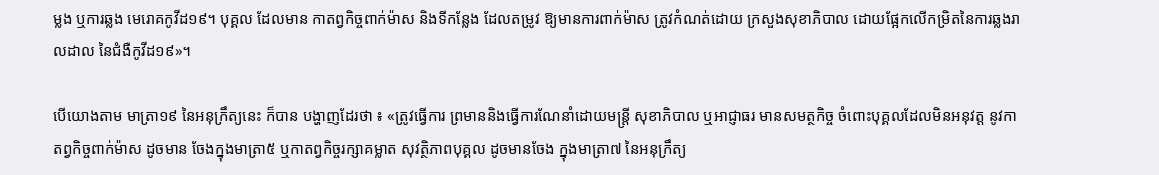ម្លង ឬការឆ្លង មេរោគកូវីដ១៩។ បុគ្គល ដែលមាន កាតព្វកិច្ចពាក់ម៉ាស និងទីកន្លែង ដែលតម្រូវ ឱ្យមានការពាក់ម៉ាស ត្រូវកំណត់ដោយ ក្រសួងសុខាភិបាល ដោយផ្អែកលើកម្រិតនៃការឆ្លងរាលដាល នៃជំងឺកូវីដ១៩»។

បើយោងតាម មាត្រា១៩ នៃអនុក្រឹត្យនេះ ក៏បាន បង្ហាញដែរថា ៖ «ត្រូវធ្វើការ ព្រមាននិងធ្វើការណែនាំដោយមន្រ្តី សុខាភិបាល ឬអាជ្ញាធរ មានសមត្ថកិច្ច ចំពោះបុគ្គលដែលមិនអនុវត្ត នូវកាតព្វកិច្ចពាក់ម៉ាស ដូចមាន ចែងក្នុងមាត្រា៥ ឬកាតព្វកិច្ចរក្សាគម្លាត សុវត្ថិភាពបុគ្គល ដូចមានចែង ក្នុងមាត្រា៧ នៃអនុក្រឹត្យ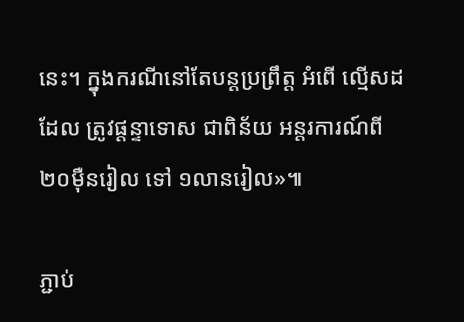នេះ។ ក្នុងករណីនៅតែបន្តប្រព្រឹត្ត អំពើ ល្មើសដដែល ត្រូវផ្តន្ទាទោស ជាពិន័យ អន្តរការណ៍ពី ២០ម៉ឺនរៀល ទៅ ១លានរៀល»៕

ភ្ជាប់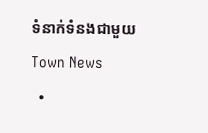ទំនាក់ទំនងជាមួយ Town News
  •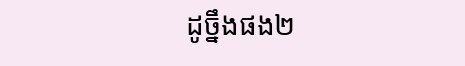ដូច្នឹងផង២